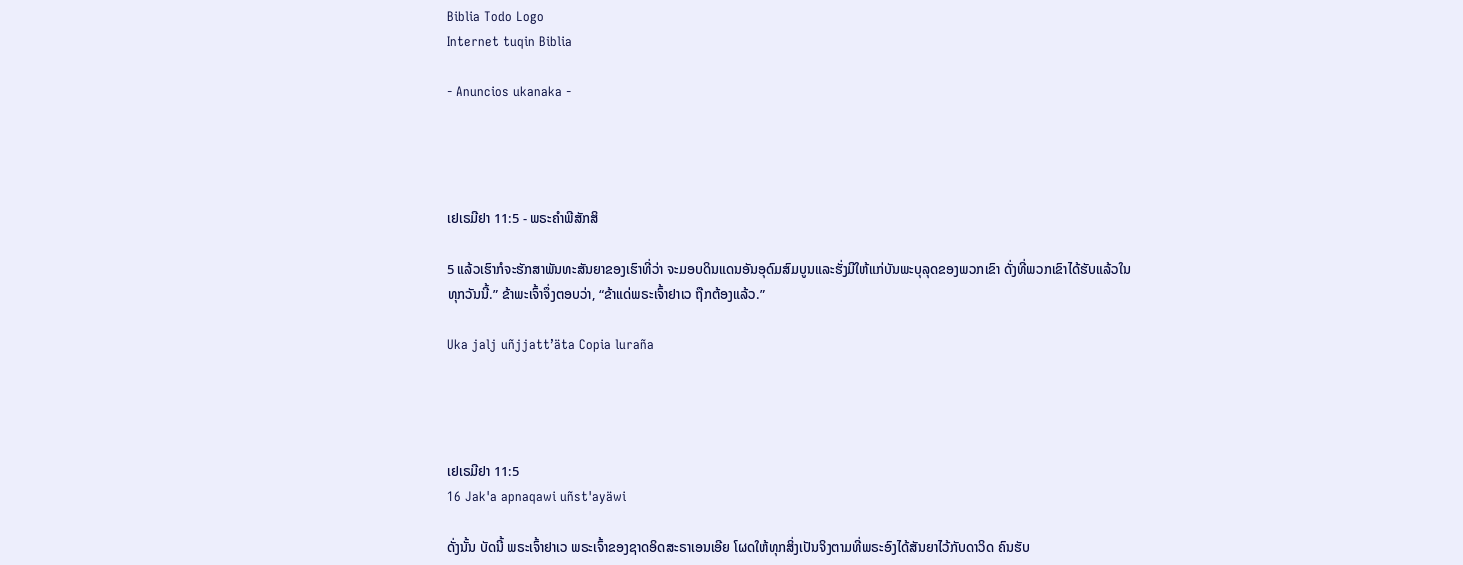Biblia Todo Logo
Internet tuqin Biblia

- Anuncios ukanaka -




ເຢເຣມີຢາ 11:5 - ພຣະຄຳພີສັກສິ

5 ແລ້ວເຮົາກໍຈະຮັກສາພັນທະສັນຍາຂອງເຮົາທີ່ວ່າ ຈະມອບດິນແດນອັນອຸດົມສົມບູນແລະຮັ່ງມີໃຫ້ແກ່ບັນພະບຸລຸດຂອງພວກເຂົາ ດັ່ງທີ່ພວກເຂົາໄດ້ຮັບແລ້ວໃນທຸກວັນນີ້.” ຂ້າພະເຈົ້າຈຶ່ງຕອບວ່າ, “ຂ້າແດ່ພຣະເຈົ້າຢາເວ ຖືກຕ້ອງແລ້ວ.”

Uka jalj uñjjattʼäta Copia luraña




ເຢເຣມີຢາ 11:5
16 Jak'a apnaqawi uñst'ayäwi

ດັ່ງນັ້ນ ບັດນີ້ ພຣະເຈົ້າຢາເວ ພຣະເຈົ້າຂອງຊາດອິດສະຣາເອນເອີຍ ໂຜດໃຫ້ທຸກສິ່ງເປັນຈິງຕາມທີ່ພຣະອົງໄດ້ສັນຍາໄວ້ກັບດາວິດ ຄົນຮັບ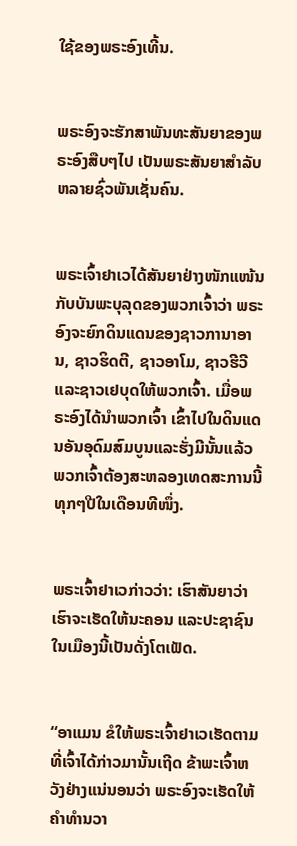ໃຊ້ຂອງພຣະອົງເທີ້ນ.


ພຣະອົງຈະຮັກສາພັນທະສັນຍາຂອງພຣະອົງສືບໆໄປ ເປັນພຣະສັນຍາສຳລັບຫລາຍຊົ່ວພັນເຊັ່ນຄົນ.


ພຣະເຈົ້າຢາເວໄດ້ສັນຍາຢ່າງໜັກແໜ້ນກັບບັນພະບຸລຸດຂອງພວກເຈົ້າວ່າ ພຣະອົງຈະຍົກດິນແດນຂອງຊາວການາອານ, ຊາວຮິດຕີ, ຊາວອາໂມ, ຊາວຮີວີ ແລະຊາວເຢບຸດໃຫ້ພວກເຈົ້າ. ເມື່ອພຣະອົງໄດ້ນຳພວກເຈົ້າ ເຂົ້າໄປໃນດິນແດນອັນອຸດົມສົມບູນແລະຮັ່ງມີນັ້ນແລ້ວ ພວກເຈົ້າຕ້ອງສະຫລອງເທດສະການນີ້ທຸກໆປີໃນເດືອນທີໜຶ່ງ.


ພຣະເຈົ້າຢາເວກ່າວວ່າ: ເຮົາສັນຍາວ່າ ເຮົາຈະເຮັດໃຫ້ນະຄອນ ແລະປະຊາຊົນໃນເມືອງນີ້ເປັນດັ່ງໂຕເຟັດ.


“ອາແມນ ຂໍໃຫ້ພຣະເຈົ້າຢາເວເຮັດຕາມທີ່ເຈົ້າໄດ້ກ່າວມານັ້ນເຖີດ ຂ້າພະເຈົ້າຫວັງຢ່າງແນ່ນອນວ່າ ພຣະອົງຈະເຮັດໃຫ້ຄຳທຳນວາ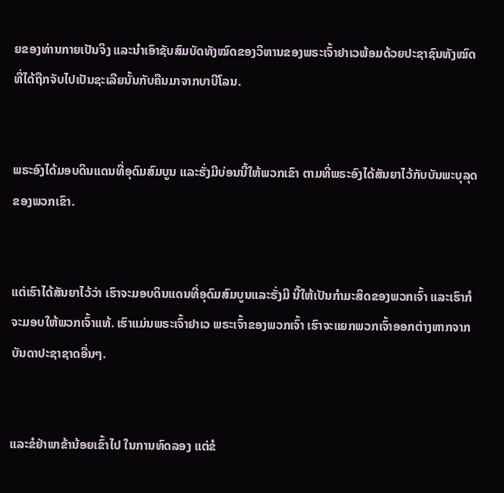ຍຂອງທ່ານກາຍເປັນຈິງ ແລະນຳເອົາຊັບສົມບັດທັງໝົດຂອງວິຫານຂອງພຣະເຈົ້າຢາເວພ້ອມດ້ວຍປະຊາຊົນທັງໝົດ ທີ່ໄດ້ຖືກຈັບໄປເປັນຊະເລີຍນັ້ນກັບຄືນມາຈາກບາບີໂລນ.


ພຣະອົງໄດ້ມອບດິນແດນທີ່ອຸດົມສົມບູນ ແລະຮັ່ງມີບ່ອນນີ້ໃຫ້ພວກເຂົາ ຕາມທີ່ພຣະອົງໄດ້ສັນຍາໄວ້ກັບບັນພະບຸລຸດຂອງພວກເຂົາ.


ແຕ່ເຮົາໄດ້ສັນຍາໄວ້ວ່າ ເຮົາຈະມອບດິນແດນທີ່ອຸດົມສົມບູນແລະຮັ່ງມີ ນີ້ໃຫ້ເປັນກຳມະສິດຂອງພວກເຈົ້າ ແລະເຮົາກໍຈະມອບໃຫ້ພວກເຈົ້າແທ້. ເຮົາແມ່ນພຣະເຈົ້າຢາເວ ພຣະເຈົ້າຂອງພວກເຈົ້າ ເຮົາຈະແຍກພວກເຈົ້າອອກຕ່າງຫາກຈາກບັນດາປະຊາຊາດອື່ນໆ.


ແລະຂໍຢ່າພາຂ້ານ້ອຍເຂົ້າໄປ ໃນການທົດລອງ ແຕ່ຂໍ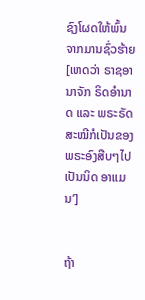ຊົງໂຜດໃຫ້ພົ້ນຈາກມານຊົ່ວຮ້າຍ [ເຫດວ່າ ຣາຊອານາຈັກ ຣິດອຳນາດ ແລະ ພຣະຣັດສະໝີກໍເປັນຂອງພຣະອົງສືບໆໄປເປັນນິດ ອາແມນ’]


ຖ້າ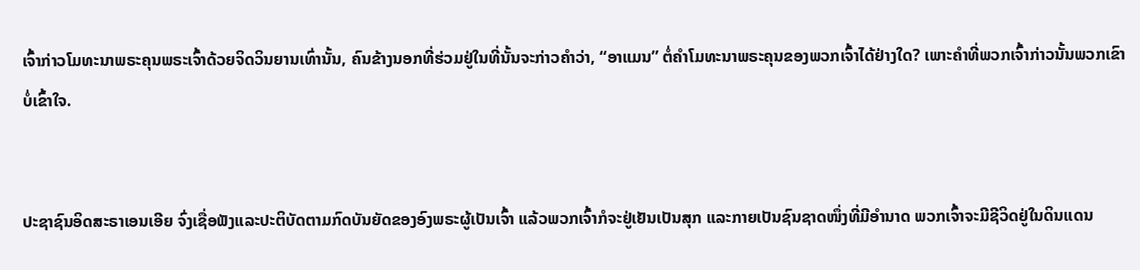ເຈົ້າກ່າວໂມທະນາພຣະຄຸນພຣະເຈົ້າດ້ວຍຈິດວິນຍານເທົ່ານັ້ນ, ຄົນຂ້າງນອກທີ່ຮ່ວມຢູ່ໃນທີ່ນັ້ນຈະກ່າວຄຳວ່າ, “ອາແມນ” ຕໍ່ຄຳໂມທະນາພຣະຄຸນຂອງພວກເຈົ້າໄດ້ຢ່າງໃດ? ເພາະຄຳທີ່ພວກເຈົ້າກ່າວນັ້ນພວກເຂົາບໍ່ເຂົ້າໃຈ.


ປະຊາຊົນອິດສະຣາເອນເອີຍ ຈົ່ງເຊື່ອຟັງແລະປະຕິບັດຕາມກົດບັນຍັດຂອງອົງພຣະຜູ້ເປັນເຈົ້າ ແລ້ວພວກເຈົ້າກໍຈະຢູ່ເຢັນເປັນສຸກ ແລະກາຍເປັນຊົນຊາດໜຶ່ງທີ່ມີອຳນາດ ພວກເຈົ້າຈະມີຊີວິດຢູ່ໃນດິນແດນ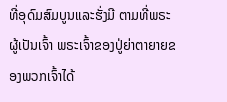ທີ່ອຸດົມສົມບູນແລະຮັ່ງມີ ຕາມທີ່ພຣະຜູ້ເປັນເຈົ້າ ພຣະເຈົ້າຂອງປູ່ຍ່າຕາຍາຍຂອງພວກເຈົ້າໄດ້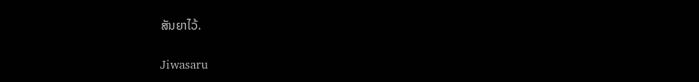ສັນຍາໄວ້.


Jiwasaru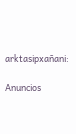arktasipxañani:

Anuncios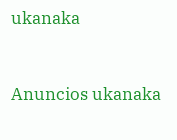ukanaka


Anuncios ukanaka